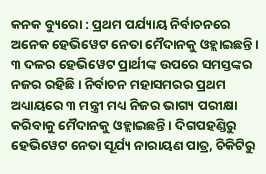କନକ ବ୍ୟୁରୋ : ପ୍ରଥମ ପର୍ଯ୍ୟାୟ ନିର୍ବାଚନରେ ଅନେକ ହେଭିୱେଟ ନେତା ମୈଦାନକୁ ଓହ୍ଲାଇଛନ୍ତି । ୩ ଦଳର ହେଭିୱେଟ ପ୍ରାର୍ଥୀଙ୍କ ଉପରେ ସମସ୍ତଙ୍କର ନଜର ରହିଛି । ନିର୍ବାଚନ ମହାସମରର ପ୍ରଥମ ଅଧ୍ୟାୟରେ ୩ ମନ୍ତ୍ରୀ ମଧ୍ୟ ନିଜର ଭାଗ୍ୟ ପରୀକ୍ଷା କରିବାକୁ ମୈଦାନକୁ ଓହ୍ଲାଇଛନ୍ତି । ଦିଗପହଣ୍ଡିରୁ ହେଭିୱେଟ ନେତା ସୂର୍ଯ୍ୟ ନାରାୟଣ ପାତ୍ର, ଚିକିଟିରୁ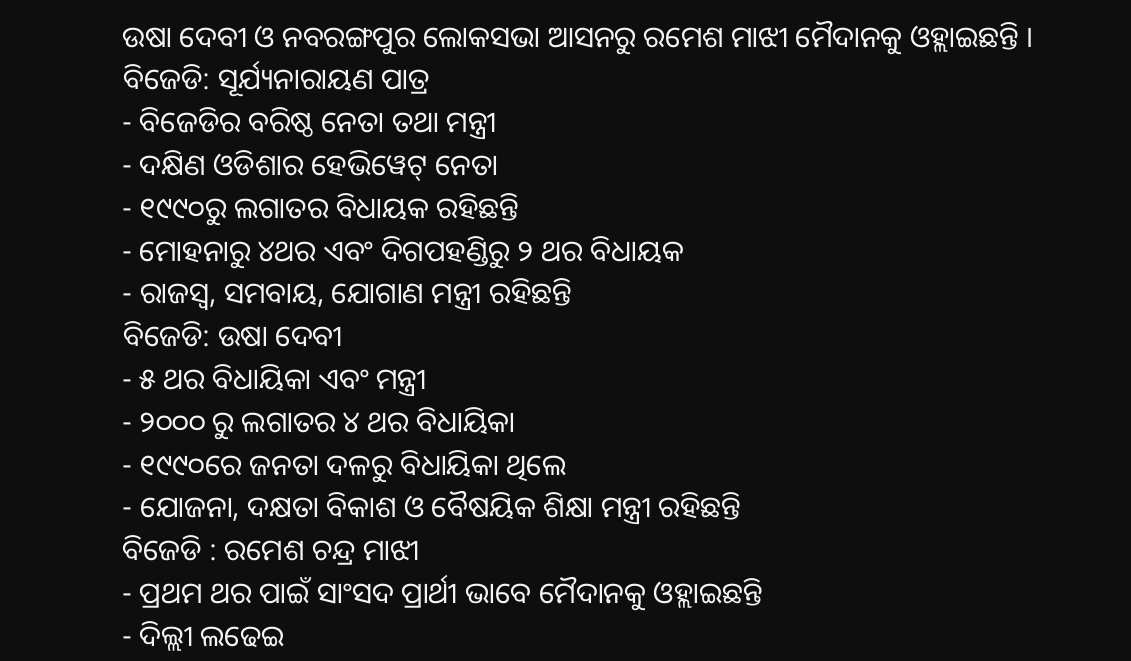ଉଷା ଦେବୀ ଓ ନବରଙ୍ଗପୁର ଲୋକସଭା ଆସନରୁ ରମେଶ ମାଝୀ ମୈଦାନକୁ ଓହ୍ଲାଇଛନ୍ତି ।
ବିଜେଡି: ସୂର୍ଯ୍ୟନାରାୟଣ ପାତ୍ର
- ବିଜେଡିର ବରିଷ୍ଠ ନେତା ତଥା ମନ୍ତ୍ରୀ
- ଦକ୍ଷିଣ ଓଡିଶାର ହେଭିୱେଟ୍ ନେତା
- ୧୯୯୦ରୁ ଲଗାତର ବିଧାୟକ ରହିଛନ୍ତି
- ମୋହନାରୁ ୪ଥର ଏବଂ ଦିଗପହଣ୍ଡିରୁ ୨ ଥର ବିଧାୟକ
- ରାଜସ୍ୱ, ସମବାୟ, ଯୋଗାଣ ମନ୍ତ୍ରୀ ରହିଛନ୍ତି
ବିଜେଡି: ଉଷା ଦେବୀ
- ୫ ଥର ବିଧାୟିକା ଏବଂ ମନ୍ତ୍ରୀ
- ୨୦୦୦ ରୁ ଲଗାତର ୪ ଥର ବିଧାୟିକା
- ୧୯୯୦ରେ ଜନତା ଦଳରୁ ବିଧାୟିକା ଥିଲେ
- ଯୋଜନା, ଦକ୍ଷତା ବିକାଶ ଓ ବୈଷୟିକ ଶିକ୍ଷା ମନ୍ତ୍ରୀ ରହିଛନ୍ତି
ବିଜେଡି : ରମେଶ ଚନ୍ଦ୍ର ମାଝୀ
- ପ୍ରଥମ ଥର ପାଇଁ ସାଂସଦ ପ୍ରାର୍ଥୀ ଭାବେ ମୈଦାନକୁ ଓହ୍ଲାଇଛନ୍ତି
- ଦିଲ୍ଲୀ ଲଢେଇ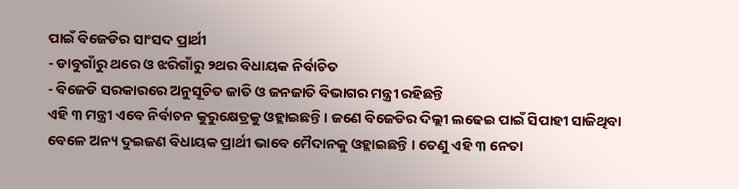ପାଇଁ ବିଜେଡିର ସାଂସଦ ପ୍ରାର୍ଥୀ
- ଡାବୁଗାଁରୁ ଥରେ ଓ ଝରିଗାଁରୁ ୨ଥର ବିଧାୟକ ନିର୍ବାଚିତ
- ବିଜେଡି ସରକାରରେ ଅନୁସୂଚିତ ଜାତି ଓ ଜନଜାତି ବିଭାଗର ମନ୍ତ୍ରୀ ରହିଛନ୍ତି
ଏହି ୩ ମନ୍ତ୍ରୀ ଏବେ ନିର୍ବାଚନ କୁରୁକ୍ଷେତ୍ରକୁ ଓହ୍ଲାଇଛନ୍ତି । ଜଣେ ବିଜେଡିର ଦିଲ୍ଲୀ ଲଢେଇ ପାଇଁ ସିପାହୀ ସାଜିଥିବା ବେଳେ ଅନ୍ୟ ଦୁଇଜଣ ବିଧାୟକ ପ୍ରାର୍ଥୀ ଭାବେ ମୈଦାନକୁ ଓହ୍ଲାଇଛନ୍ତି । ତେଣୁ ଏହି ୩ ନେତା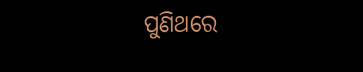ପୁଣିଥରେ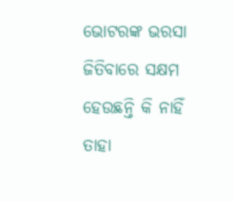ଭୋଟରଙ୍କ ଭରସା ଜିତିବାରେ ସକ୍ଷମ ହେଉଛନ୍ତି କି ନାହିଁ ତାହା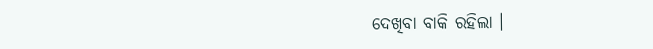ଦେଖିବା ବାକି ରହିଲା ।